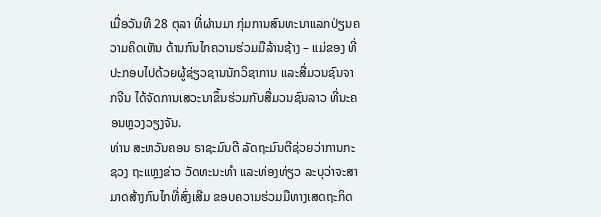ເມື່ອວັນທີ 28 ຕຸລາ ທີ່ຜ່ານມາ ກຸ່ມການສົນທະນາແລກປ່ຽນຄວາມຄິດເຫັນ ດ້ານກົນໄກຄວາມຮ່ວມມືລ້ານຊ້າງ – ແມ່ຂອງ ທີ່ປະກອບໄປດ້ວຍຜູ້ຊ່ຽວຊານນັກວິຊາການ ແລະສື່ມວນຊົນຈາກຈີນ ໄດ້ຈັດການເສວະນາຂຶ້ນຮ່ວມກັບສື່ມວນຊົນລາວ ທີ່ນະຄອນຫຼວງວຽງຈັນ.
ທ່ານ ສະຫວັນຄອນ ຣາຊະມົນຕີ ລັດຖະມົນຕີຊ່ວຍວ່າການກະຊວງ ຖະແຫຼງຂ່າວ ວັດທະນະທຳ ແລະທ່ອງທ່ຽວ ລະບຸວ່າຈະສາມາດສ້າງກົນໄກທີ່ສົ່ງເສີມ ຂອບຄວາມຮ່ວມມືທາງເສດຖະກິດ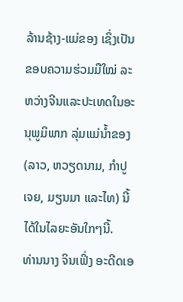ລ້ານຊ້າງ-ແມ່ຂອງ ເຊິ່ງເປັນຂອບຄວາມຮ່ວມມືໃໝ່ ລະຫວ່າງຈີນແລະປະເທດໃນອະນຸພູມິພາກ ລຸ່ມແມ່ນ້ຳຂອງ (ລາວ, ຫວຽດນາມ, ກຳປູເຈຍ, ມຽນມາ ແລະໄທ) ນີ້ໄດ້ໃນໄລຍະອັນໃກໆນີ້.
ທ່ານນາງ ຈິນເຟິ່ງ ອະດີດເອ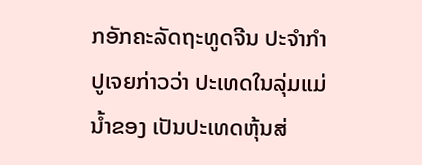ກອັກຄະລັດຖະທູດຈີນ ປະຈຳກຳປູເຈຍກ່າວວ່າ ປະເທດໃນລຸ່ມແມ່ນ້ຳຂອງ ເປັນປະເທດຫຸ້ນສ່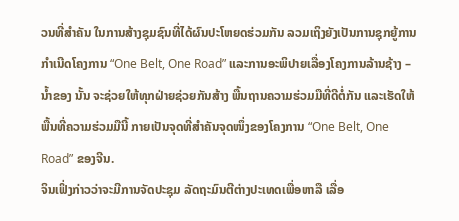ວນທີ່ສຳຄັນ ໃນການສ້າງຊຸມຊົນທີ່ໄດ້ຜົນປະໂຫຍດຮ່ວມກັນ ລວມເຖິງຍັງເປັນການຊຸກຍູ້ການກຳເນີດໂຄງການ “One Belt, One Road” ແລະການອະພິປາຍເລື່ອງໂຄງການລ້ານຊ້າງ – ນ້ຳຂອງ ນັ້ນ ຈະຊ່ວຍໃຫ້ທຸກຝ່າຍຊ່ວຍກັນສ້າງ ພື້ນຖານຄວາມຮ່ວມມືທີ່ດີຕໍ່ກັນ ແລະເຮັດໃຫ້ພື້ນທີ່ຄວາມຮ່ວມມືນີ້ ກາຍເປັນຈຸດທີ່ສຳຄັນຈຸດໜຶ່ງຂອງໂຄງການ “One Belt, One Road” ຂອງຈີນ.
ຈິນເຟິ່ງກ່າວວ່າຈະມີການຈັດປະຊຸມ ລັດຖະມົນຕີຕ່າງປະເທດເພື່ອຫາລື ເລື່ອ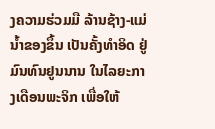ງຄວາມຮ່ວມມື ລ້ານຊ້າງ-ແມ່ນ້ຳຂອງຂຶ້ນ ເປັນຄັ້ງທຳອິດ ຢູ່ມົນທົນຢູນນານ ໃນໄລຍະກາງເດືອນພະຈິກ ເພື່ອໃຫ້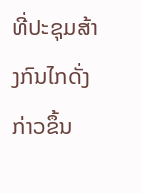ທີ່ປະຊຸມສ້າງກົນໄກດັ່ງກ່າວຂຶ້ນ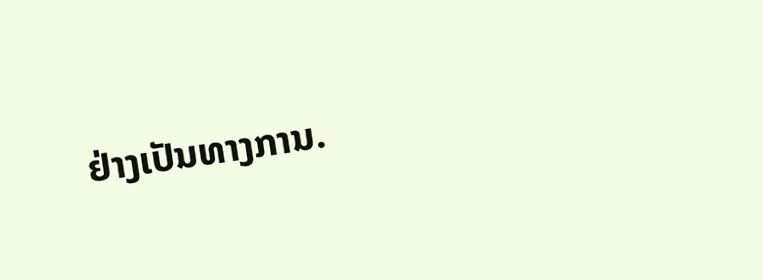ຢ່າງເປັນທາງການ.